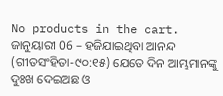No products in the cart.
ଜାନୁୟାରୀ 06 – ହଜିଯାଇଥିବା ଆନନ୍ଦ
(ଗୀତସଂହିତା-୯୦:୧୫) ଯେତେ ଦିନ ଆମ୍ଭମାନଙ୍କୁ ଦୁଃଖ ଦେଇଅଛ ଓ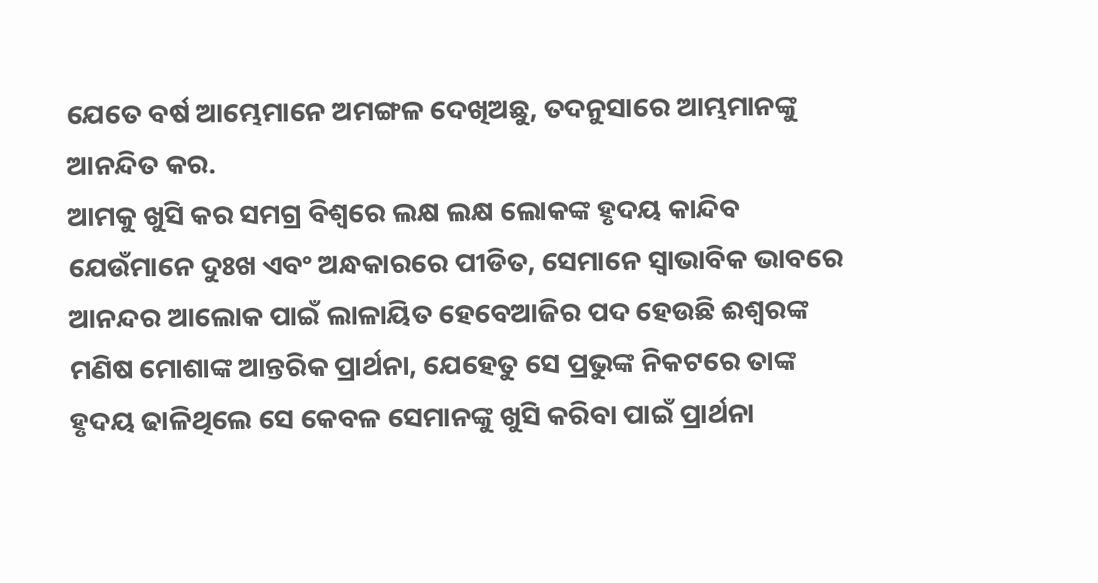ଯେତେ ବର୍ଷ ଆମ୍ଭେମାନେ ଅମଙ୍ଗଳ ଦେଖିଅଛୁ, ତଦନୁସାରେ ଆମ୍ଭମାନଙ୍କୁ ଆନନ୍ଦିତ କର.
ଆମକୁ ଖୁସି କର ସମଗ୍ର ବିଶ୍ୱରେ ଲକ୍ଷ ଲକ୍ଷ ଲୋକଙ୍କ ହୃଦୟ କାନ୍ଦିବ ଯେଉଁମାନେ ଦୁଃଖ ଏବଂ ଅନ୍ଧକାରରେ ପୀଡିତ, ସେମାନେ ସ୍ୱାଭାବିକ ଭାବରେ ଆନନ୍ଦର ଆଲୋକ ପାଇଁ ଲାଳାୟିତ ହେବେଆଜିର ପଦ ହେଉଛି ଈଶ୍ବରଙ୍କ ମଣିଷ ମୋଶାଙ୍କ ଆନ୍ତରିକ ପ୍ରାର୍ଥନା, ଯେହେତୁ ସେ ପ୍ରଭୁଙ୍କ ନିକଟରେ ତାଙ୍କ ହୃଦୟ ଢାଳିଥିଲେ ସେ କେବଳ ସେମାନଙ୍କୁ ଖୁସି କରିବା ପାଇଁ ପ୍ରାର୍ଥନା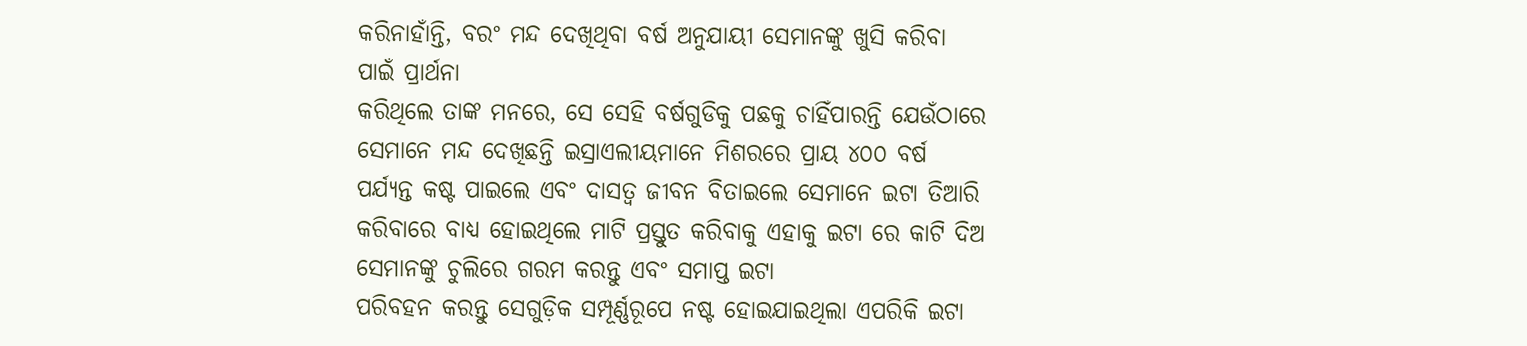କରିନାହାଁନ୍ତି, ବରଂ ମନ୍ଦ ଦେଖିଥିବା ବର୍ଷ ଅନୁଯାୟୀ ସେମାନଙ୍କୁ ଖୁସି କରିବା ପାଇଁ ପ୍ରାର୍ଥନା
କରିଥିଲେ ତାଙ୍କ ମନରେ, ସେ ସେହି ବର୍ଷଗୁଡିକୁ ପଛକୁ ଚାହିଁପାରନ୍ତି ଯେଉଁଠାରେ ସେମାନେ ମନ୍ଦ ଦେଖିଛନ୍ତି ଇସ୍ରାଏଲୀୟମାନେ ମିଶରରେ ପ୍ରାୟ ୪୦୦ ବର୍ଷ ପର୍ଯ୍ୟନ୍ତ କଷ୍ଟ ପାଇଲେ ଏବଂ ଦାସତ୍ୱ ଜୀବନ ବିତାଇଲେ ସେମାନେ ଇଟା ତିଆରି କରିବାରେ ବାଧ୍ୟ ହୋଇଥିଲେ ମାଟି ପ୍ରସ୍ତୁତ କରିବାକୁ ଏହାକୁ ଇଟା ରେ କାଟି ଦିଅ ସେମାନଙ୍କୁ ଚୁଲିରେ ଗରମ କରନ୍ତୁ ଏବଂ ସମାପ୍ତ ଇଟା
ପରିବହନ କରନ୍ତୁ ସେଗୁଡ଼ିକ ସମ୍ପୂର୍ଣ୍ଣରୂପେ ନଷ୍ଟ ହୋଇଯାଇଥିଲା ଏପରିକି ଇଟା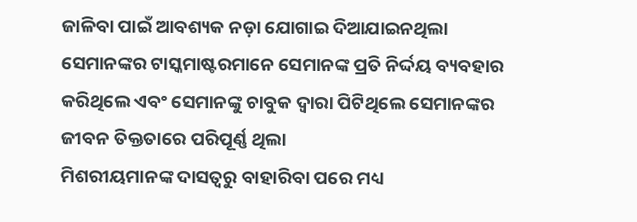ଜାଳିବା ପାଇଁ ଆବଶ୍ୟକ ନଡ଼ା ଯୋଗାଇ ଦିଆଯାଇନଥିଲା ସେମାନଙ୍କର ଟାସ୍କମାଷ୍ଟରମାନେ ସେମାନଙ୍କ ପ୍ରତି ନିର୍ଦ୍ଦୟ ବ୍ୟବହାର କରିଥିଲେ ଏବଂ ସେମାନଙ୍କୁ ଚାବୁକ ଦ୍ୱାରା ପିଟିଥିଲେ ସେମାନଙ୍କର ଜୀବନ ତିକ୍ତତାରେ ପରିପୂର୍ଣ୍ଣ ଥିଲା
ମିଶରୀୟମାନଙ୍କ ଦାସତ୍ୱରୁ ବାହାରିବା ପରେ ମଧ୍ୟ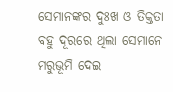ସେମାନଙ୍କର ଦୁଃଖ ଓ ତିକ୍ତତା ବହୁ ଦୂରରେ ଥିଲା ସେମାନେ ମରୁଭୂମି ଦେଇ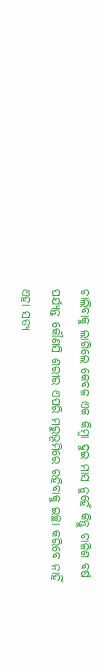ଚାଲିବାକୁ ଲାଗିଲେ କେବଳ ଏକ କିମ୍ବା ଦୁଇ ମାସ ନୁହେଁ କିନ୍ତୁ ଚାଳିଶ ବର୍ଷ ପର୍ଯ୍ୟନ୍ତ କୌଣସି ଶରୀର ଏପରି ମରୁଭୂମିରେ ରହିବାକୁ ଇଚ୍ଛା କରିବେ ନାହିଁ ଏହା ସତ୍ୟ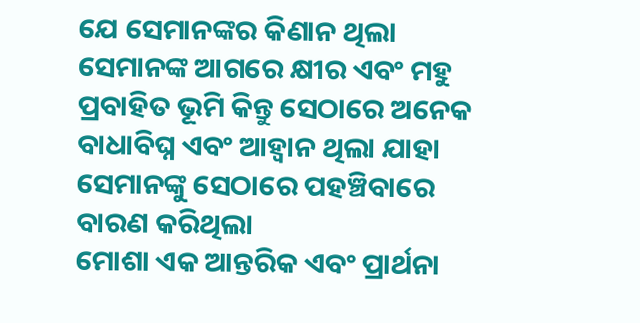ଯେ ସେମାନଙ୍କର କିଣାନ ଥିଲା ସେମାନଙ୍କ ଆଗରେ କ୍ଷୀର ଏବଂ ମହୁ ପ୍ରବାହିତ ଭୂମି କିନ୍ତୁ ସେଠାରେ ଅନେକ ବାଧାବିଘ୍ନ ଏବଂ ଆହ୍ୱାନ ଥିଲା ଯାହା ସେମାନଙ୍କୁ ସେଠାରେ ପହଞ୍ଚିବାରେ ବାରଣ କରିଥିଲା
ମୋଶା ଏକ ଆନ୍ତରିକ ଏବଂ ପ୍ରାର୍ଥନା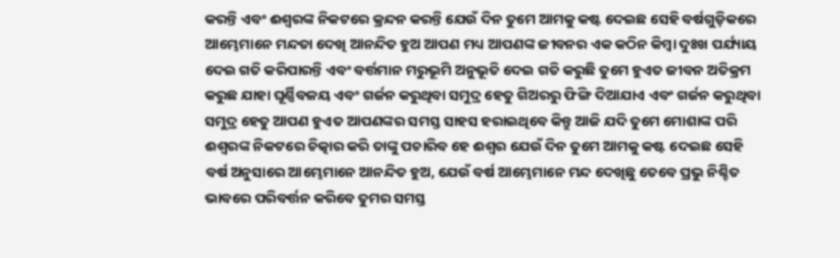କରନ୍ତି ଏବଂ ଈଶ୍ବରଙ୍କ ନିକଟରେ କ୍ରନ୍ଦନ କରନ୍ତି ଯେଉଁ ଦିନ ତୁମେ ଆମକୁ କଷ୍ଟ ଦେଇଛ ସେହି ବର୍ଷଗୁଡ଼ିକରେ ଆମ୍ଭେମାନେ ମନ୍ଦତା ଦେଖି ଆନନ୍ଦିତ ହୁଅ ଆପଣ ମଧ୍ୟ ଆପଣଙ୍କ ଜୀବନର ଏକ କଠିନ କିମ୍ବା ଦୁଃଖ ପର୍ଯ୍ୟାୟ ଦେଇ ଗତି କରିପାରନ୍ତି ଏବଂ ବର୍ତ୍ତମାନ ମରୁଭୂମି ଅନୁଭୂତି ଦେଇ ଗତି କରୁଛି ତୁମେ ହୁଏତ ଜୀବନ ଅତିକ୍ରମ କରୁଛ ଯାହା ଘୂର୍ଣ୍ଣିବଳୟ ଏବଂ ଗର୍ଜନ କରୁଥିବା ସମୁଦ୍ର ହେତୁ ଗିଅରରୁ ଫିଙ୍ଗି ଦିଆଯାଏ ଏବଂ ଗର୍ଜନ କରୁଥିବା ସମୁଦ୍ର ହେତୁ ଆପଣ ହୁଏତ ଆପଣଙ୍କର ସମସ୍ତ ସାହସ ହରାଇଥିବେ କିନ୍ତୁ ଆଜି ଯଦି ତୁମେ ମୋଶାଙ୍କ ପରି ଈଶ୍ବରଙ୍କ ନିକଟରେ ଚିତ୍କାର କରି ତାଙ୍କୁ ପଚାରିବ ହେ ଈଶ୍ୱର ଯେଉଁ ଦିନ ତୁମେ ଆମକୁ କଷ୍ଟ ଦେଇଛ ସେହି ବର୍ଷ ଅନୁସାରେ ଆମ୍ଭେମାନେ ଆନନ୍ଦିତ ହୁଅ, ଯେଉଁ ବର୍ଷ ଆମ୍ଭେମାନେ ମନ୍ଦ ଦେଖିଛୁ ତେବେ ପ୍ରଭୁ ନିଶ୍ଚିତ ଭାବରେ ପରିବର୍ତ୍ତନ କରିବେ ତୁମର ସମସ୍ତ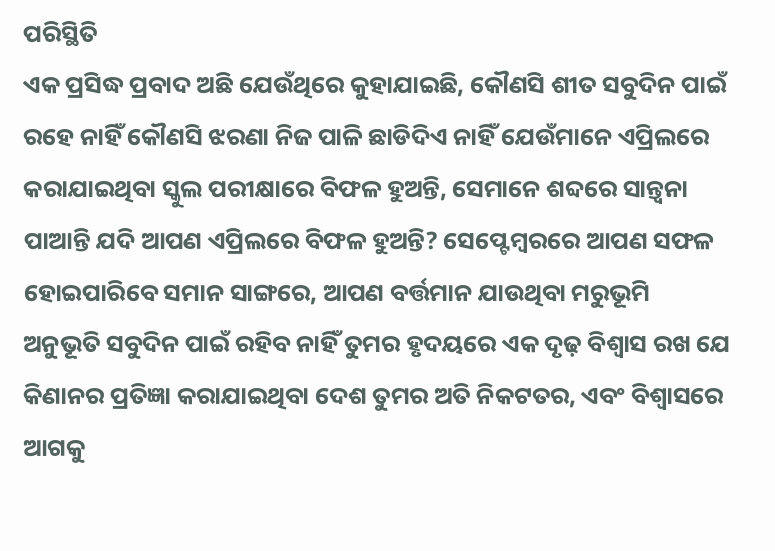ପରିସ୍ଥିତି
ଏକ ପ୍ରସିଦ୍ଧ ପ୍ରବାଦ ଅଛି ଯେଉଁଥିରେ କୁହାଯାଇଛି, କୌଣସି ଶୀତ ସବୁଦିନ ପାଇଁ ରହେ ନାହିଁ କୌଣସି ଝରଣା ନିଜ ପାଳି ଛାଡିଦିଏ ନାହିଁ ଯେଉଁମାନେ ଏପ୍ରିଲରେ କରାଯାଇଥିବା ସ୍କୁଲ ପରୀକ୍ଷାରେ ବିଫଳ ହୁଅନ୍ତି, ସେମାନେ ଶବ୍ଦରେ ସାନ୍ତ୍ୱନା ପାଆନ୍ତି ଯଦି ଆପଣ ଏପ୍ରିଲରେ ବିଫଳ ହୁଅନ୍ତି? ସେପ୍ଟେମ୍ବରରେ ଆପଣ ସଫଳ ହୋଇପାରିବେ ସମାନ ସାଙ୍ଗରେ, ଆପଣ ବର୍ତ୍ତମାନ ଯାଉଥିବା ମରୁଭୂମି ଅନୁଭୂତି ସବୁଦିନ ପାଇଁ ରହିବ ନାହିଁ ତୁମର ହୃଦୟରେ ଏକ ଦୃଢ଼ ବିଶ୍ୱାସ ରଖ ଯେ କିଣାନର ପ୍ରତିଜ୍ଞା କରାଯାଇଥିବା ଦେଶ ତୁମର ଅତି ନିକଟତର, ଏବଂ ବିଶ୍ୱାସରେ ଆଗକୁ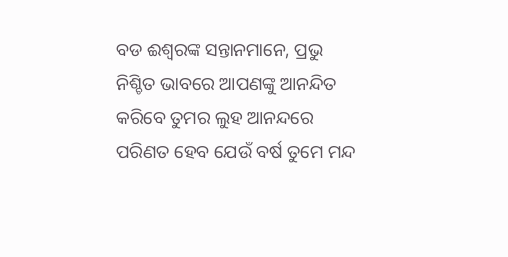ବଡ ଈଶ୍ବରଙ୍କ ସନ୍ତାନମାନେ, ପ୍ରଭୁ ନିଶ୍ଚିତ ଭାବରେ ଆପଣଙ୍କୁ ଆନନ୍ଦିତ କରିବେ ତୁମର ଲୁହ ଆନନ୍ଦରେ ପରିଣତ ହେବ ଯେଉଁ ବର୍ଷ ତୁମେ ମନ୍ଦ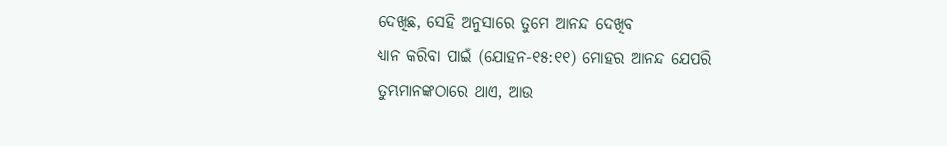ଦେଖିଛ, ସେହି ଅନୁସାରେ ତୁମେ ଆନନ୍ଦ ଦେଖିବ
ଧ୍ୟାନ କରିବା ପାଇଁ (ଯୋହନ-୧୫:୧୧) ମୋହର ଆନନ୍ଦ ଯେପରି ତୁମ୍ଭମାନଙ୍କଠାରେ ଥାଏ, ଆଉ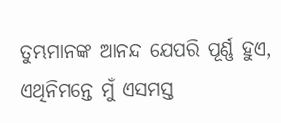ତୁମ୍ଭମାନଙ୍କ ଆନନ୍ଦ ଯେପରି ପୂର୍ଣ୍ଣ ହୁଏ, ଏଥିନିମନ୍ତେ ମୁଁ ଏସମସ୍ତ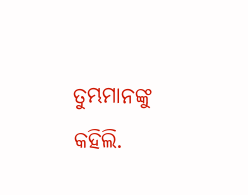ତୁମ୍ଭମାନଙ୍କୁ କହିଲି.